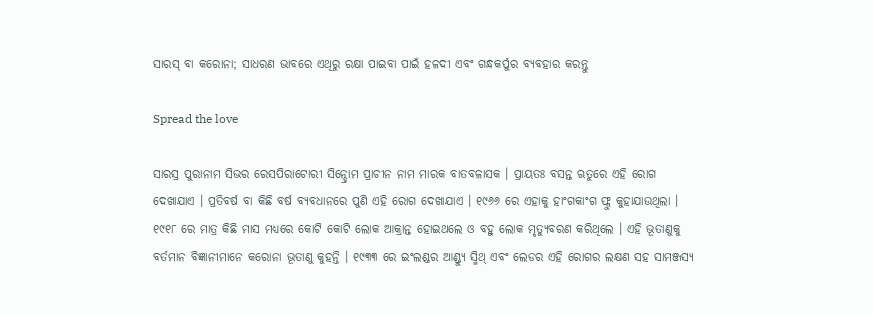ସାରସ୍ ବା କରୋନା; ସାଧରଣ ଭାବରେ ଏଥିରୁ ରକ୍ଷା ପାଇବା ପାଇଁ ହଳଦୀ ଏବଂ ଗନ୍ଧକର୍ପୁର ବ୍ୟବହାର କରନ୍ତୁ

Spread the love

ସାରସ୍ର ପୁରାନାମ ସିଭର ରେସପିରାଟୋରୀ ସିନ୍ଡ୍ରୋମ ପ୍ରାଚୀନ ନାମ ମାରକ ବାତବଳାସକ । ପ୍ରାୟତଃ ବସନ୍ତ ଋତୁରେ ଏହି ରୋଗ ଦେଖାଯାଏ । ପ୍ରତିବର୍ଷ ବା କିଛି ବର୍ଷ ବ୍ୟବଧାନରେ ପୁଣି ଏହି ରୋଗ ଦେଖାଯାଏ । ୧୯୬୬ ରେ ଏହାକୁ ହାଂଗକାଂଗ ଫ୍ଲୁ କୁହାଯାଉଥିଲା । ୧୯୧୮ ରେ ମାତ୍ର କିଛି ମାସ ମଧ୍ୟରେ କୋଟି କୋଟି ଲୋକ ଆକ୍ରାନ୍ତ ହୋଇଥଲେ ଓ ବହୁ ଲୋକ ମୃତ୍ୟୁବରଣ କରିଥିଲେ । ଏହି ଭୂତାଣୁକୁ ବର୍ତମାନ ବିଜ୍ଞାନୀମାନେ କରୋନା ଭୂତାଣୁ କୁହନ୍ତି । ୧୯୩୩ ରେ ଇଂଲଣ୍ଡର ଆଣ୍ଡ୍ୟୁ ସ୍ମିଥ୍ ଏବଂ ଲେଡର ଏହି ରୋଗର ଲକ୍ଷଣ ସହ ସାମଞ୍ଜସ୍ୟ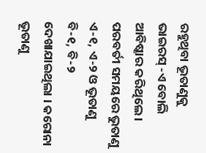ରହୁଥିବା ଭୂତାଣୁକୁ ଭାଇରସ୍ -ଏ ବୋଲି ଆବିଷ୍କାର କରିଥିଲେ । ପରବର୍ତୀ ସମୟରେ ଭୁତାଣୁ ଏ-୧, ଏ-୨ ଓ ଭୂତାଣୁ ବି-୧, ବି-୨ ଦେଖାଯାଇଥିଲା । କରୋନା ଭୂତାଣୁ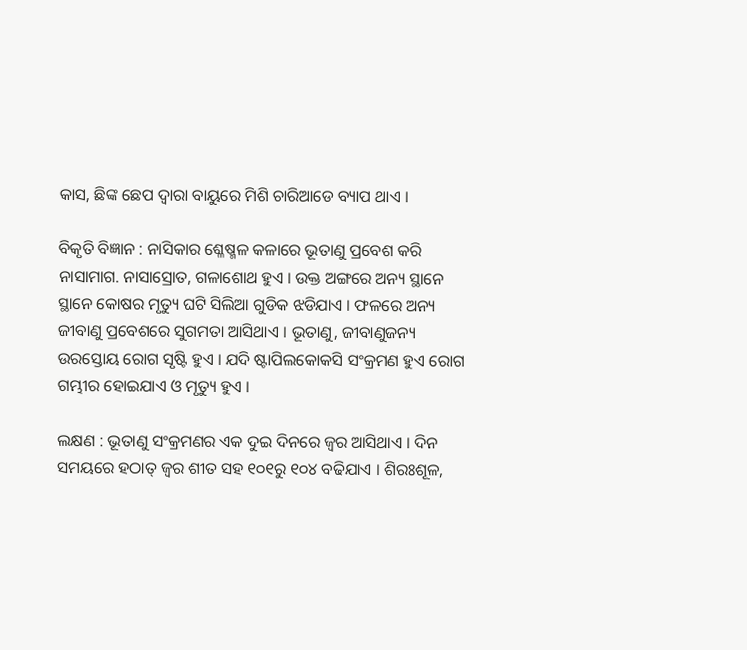କାସ, ଛିଙ୍କ ଛେପ ଦ୍ୱାରା ବାୟୁରେ ମିଶି ଚାରିଆଡେ ବ୍ୟାପ ଥାଏ ।

ବିକୃତି ବିଜ୍ଞାନ : ନାସିକାର ଶ୍ଳେଷ୍ମଳ କଳାରେ ଭୂତାଣୁ ପ୍ରବେଶ କରି ନାସାମାଗ. ନାସାସ୍ରୋତ, ଗଳାଶୋଥ ହୁଏ । ଉକ୍ତ ଅଙ୍ଗରେ ଅନ୍ୟ ସ୍ଥାନେ ସ୍ଥାନେ କୋଷର ମୃତ୍ୟୁ ଘଟି ସିଲିଆ ଗୁଡିକ ଝଡିଯାଏ । ଫଳରେ ଅନ୍ୟ ଜୀବାଣୁ ପ୍ରବେଶରେ ସୁଗମତା ଆସିଥାଏ । ଭୂତାଣୁ, ଜୀବାଣୁଜନ୍ୟ ଉରସ୍ତୋୟ ରୋଗ ସୃଷ୍ଟି ହୁଏ । ଯଦି ଷ୍ଟାପିଲକୋକସି ସଂକ୍ରମଣ ହୁଏ ରୋଗ ଗମ୍ଭୀର ହୋଇଯାଏ ଓ ମୃତ୍ୟୁ ହୁଏ ।

ଲକ୍ଷଣ : ଭୂତାଣୁ ସଂକ୍ରମଣର ଏକ ଦୁଇ ଦିନରେ ଜ୍ୱର ଆସିଥାଏ । ଦିନ ସମୟରେ ହଠାତ୍ ଜ୍ୱର ଶୀତ ସହ ୧୦୧ରୁ ୧୦୪ ବଢିଯାଏ । ଶିରଃଶୂଳ,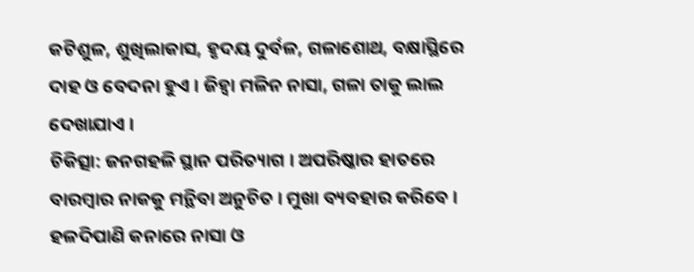କଟିଶୁଳ, ଶୁଖିଲାକାସ, ହୃଦୟ ଦୁର୍ବଳ, ଗଳାଶୋଥ, ବକ୍ଷାସ୍ଥିରେ ଦାହ ଓ ବେଦନା ହୁଏ । ଜିହ୍ୱା ମଳିନ ନାସା, ଗଳା ତାକୁ ଲାଲ ଦେଖାଯାଏ ।
ଚିକିତ୍ସା: ଜନଗହଳି ସ୍ଥାନ ପରିତ୍ୟାଗ । ଅପରିଷ୍କାର ହାତରେ ବାରମ୍ବାର ନାକକୁ ମନ୍ଥିବା ଅନୁଚିତ । ମୁଖା ବ୍ୟବହାର କରିବେ । ହଳଦିପାଣି କନାରେ ନାସା ଓ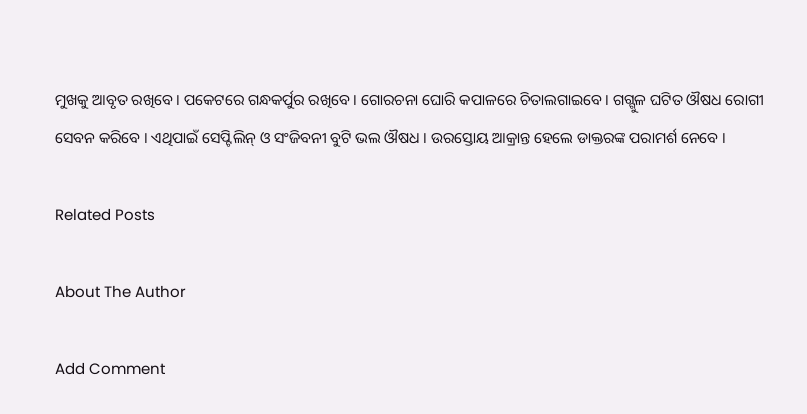ମୁଖକୁ ଆବୃତ ରଖିବେ । ପକେଟରେ ଗନ୍ଧକର୍ପୁର ରଖିବେ । ଗୋରଚନା ଘୋରି କପାଳରେ ଚିତାଲଗାଇବେ । ଗଗ୍ଗୁଳ ଘଟିତ ଔଷଧ ରୋଗୀ ସେବନ କରିବେ । ଏଥିପାଇଁ ସେପ୍ଟିଲିନ୍ ଓ ସଂଜିବନୀ ବୁଟି ଭଲ ଔଷଧ । ଉରସ୍ତୋୟ ଆକ୍ରାନ୍ତ ହେଲେ ଡାକ୍ତରଙ୍କ ପରାମର୍ଶ ନେବେ ।

Related Posts

About The Author

Add Comment